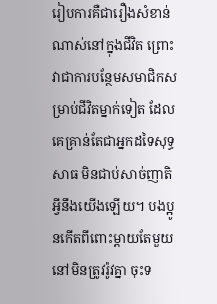រៀបការគឺជារឿងសំខាន់ណាស់នៅក្នុងជីវិត ព្រោះវាជាការបន្ថែមសមាជិកសម្រាប់ជីវិតម្នាក់ទៀត ដែលគេគ្រាន់តែជាអ្នកដទៃសុទ្ធសាធ មិនជាប់សាច់ញាតិអ្វីនឹងយើងឡើយ។ បងប្អូនកើតពីពោះម្ដាយតែមួយ នៅមិនត្រូវរ៉ូវគ្នា ចុះទ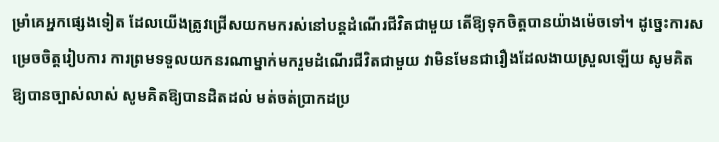ម្រាំគេអ្នកផ្សេងទៀត ដែលយើងត្រូវជ្រើសយកមករស់នៅបន្តដំណើរជីវិតជាមួយ តើឱ្យទុកចិត្តបានយ៉ាងម៉េចទៅ។ ដូច្នេះការសម្រេចចិត្តរៀបការ ការព្រមទទួលយកនរណាម្នាក់មករួមដំណើរជីវិតជាមួយ វាមិនមែនជារឿងដែលងាយស្រួលឡើយ សូមគិតឱ្យបានច្បាស់លាស់ សូមគិតឱ្យបានដិតដល់ មត់ចត់ប្រាកដប្រ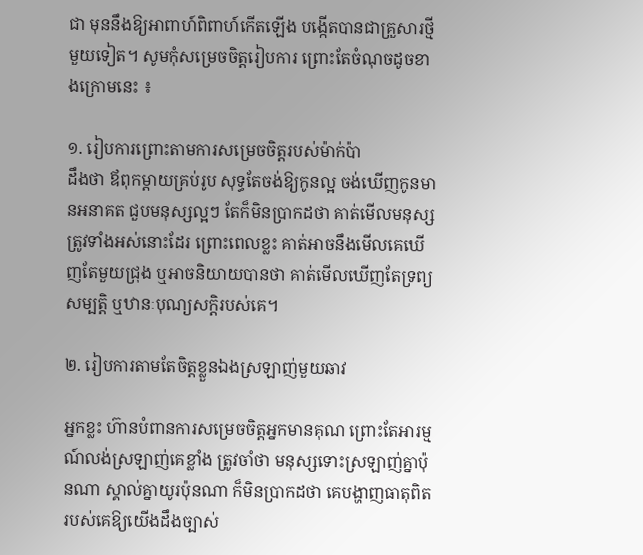ជា មុននឹងឱ្យអាពាហ៍ពិពាហ៍កើតឡើង បង្កើតបានជាគ្រួសារថ្មីមួយទៀត។ សូមកុំសម្រេចចិត្តរៀបការ ព្រោះតែចំណុចដូចខាងក្រោមនេះ ៖

១. រៀបការព្រោះតាមការសម្រេចចិត្តរបស់ម៉ាក់ប៉ា
ដឹងថា ឪពុកម្ដាយគ្រប់រូប សុទ្ធតែចង់ឱ្យកូនល្អ ចង់ឃើញកូនមានអនាគត ជួបមនុស្សល្អៗ តែក៏មិនប្រាកដថា គាត់មើលមនុស្សត្រូវទាំងអស់នោះដែរ ព្រោះពេលខ្លះ គាត់អាចនឹងមើលគេឃើញតែមួយជ្រុង ឬអាចនិយាយបានថា គាត់មើលឃើញតែទ្រព្យសម្បត្តិ ឬឋានៈបុណ្យសក្តិរបស់គេ។

២. រៀបការតាមតែចិត្តខ្លួនឯងស្រឡាញ់មួយឆាវ

អ្នកខ្លះ ហ៊ានបំពានការសម្រេចចិត្តអ្នកមានគុណ ព្រោះតែអារម្មណ៍លង់ស្រឡាញ់គេខ្លាំង ត្រូវចាំថា មនុស្សទោះស្រឡាញ់គ្នាប៉ុនណា ស្គាល់គ្នាយូរប៉ុនណា ក៏មិនប្រាកដថា គេបង្ហាញធាតុពិតរបស់គេឱ្យយើងដឹងច្បាស់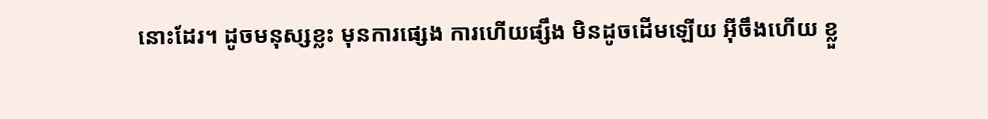នោះដែរ។ ដូចមនុស្សខ្លះ មុនការផ្សេង ការហើយផ្សឹង មិនដូចដើមឡើយ អ៊ីចឹងហើយ ខ្លួ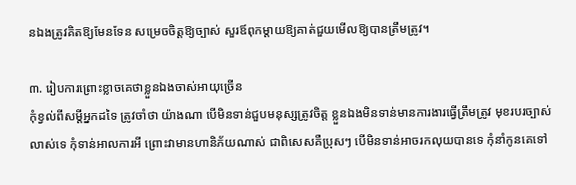នឯងត្រូវគិតឱ្យមែនទែន សម្រេចចិត្តឱ្យច្បាស់ សួរឪពុកម្ដាយឱ្យគាត់ជួយមើលឱ្យបានត្រឹមត្រូវ។

៣. រៀបការព្រោះខ្លាចគេថាខ្លួនឯងចាស់អាយុច្រើន
កុំខ្វល់ពីសម្ដីអ្នកដទៃ ត្រូវចាំថា យ៉ាងណា បើមិនទាន់ជួបមនុស្សត្រូវចិត្ត ខ្លួនឯងមិនទាន់មានការងារធ្វើត្រឹមត្រូវ មុខរបរច្បាស់លាស់ទេ កុំទាន់អាលការអី ព្រោះវាមានហានិភ័យណាស់ ជាពិសេសគឺប្រុសៗ បើមិនទាន់អាចរកលុយបានទេ កុំនាំកូនគេទៅ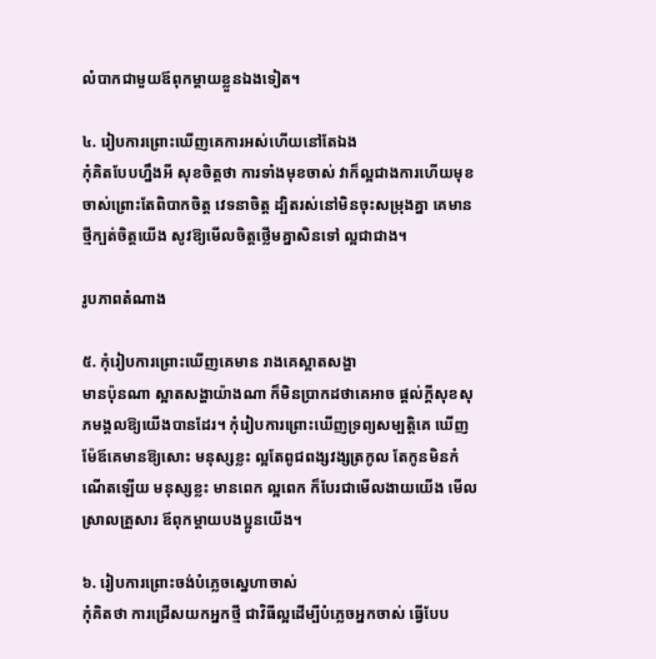លំបាកជាមួយឪពុកម្ដាយខ្លួនឯងទៀត។

៤. រៀបការព្រោះឃើញគេការអស់ហើយនៅតែឯង
កុំគិតបែបហ្នឹងអី សុខចិត្តថា ការទាំងមុខចាស់ វាក៏ល្អជាងការហើយមុខចាស់ព្រោះតែពិបាកចិត្ត វេទនាចិត្ត ដ្បិតរស់នៅមិនចុះសម្រុងគ្នា គេមានថ្មីក្បត់ចិត្តយើង សូវឱ្យមើលចិត្តថ្លើមគ្នាសិនទៅ ល្អជាជាង។

រូបភាពតំណាង

៥. កុំរៀបការព្រោះឃើញគេមាន រាងគេស្អាតសង្ហា
មានប៉ុនណា ស្អាតសង្ហាយ៉ាងណា ក៏មិនប្រាកដថាគេអាច ផ្ដល់ក្ដីសុខសុភមង្គលឱ្យយើងបានដែរ។ កុំរៀបការព្រោះឃើញទ្រព្យសម្បត្តិគេ ឃើញម៉ែឪគេមានឱ្យសោះ មនុស្សខ្លះ ល្អតែពូជពង្សវង្សត្រកូល តែកូនមិនកំណើតឡើយ មនុស្សខ្លះ មានពេក ល្អពេក ក៏បែរជាមើលងាយយើង មើលស្រាលគ្រួសារ ឪពុកម្ដាយបងប្អូនយើង។

៦. រៀបការព្រោះចង់បំភ្លេចស្នេហាចាស់
កុំគិតថា ការជ្រើសយកអ្នកថ្មី ជាវិធីល្អដើម្បីបំភ្លេចអ្នកចាស់ ធ្វើបែប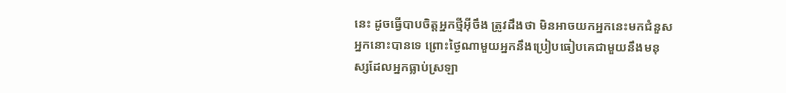នេះ ដូចធ្វើបាបចិត្តអ្នកថ្មីអ៊ីចឹង ត្រូវដឹងថា មិនអាចយកអ្នកនេះមកជំនួសអ្នកនោះបានទេ ព្រោះថ្ងៃណាមួយអ្នកនឹងប្រៀបធៀបគេជាមួយនឹងមនុស្សដែលអ្នកធ្លាប់ស្រឡា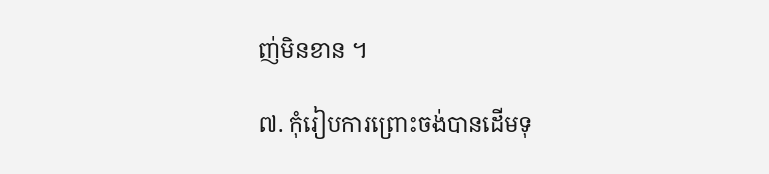ញ់មិនខាន ។

៧. កុំរៀបការព្រោះចង់បានដើមទុ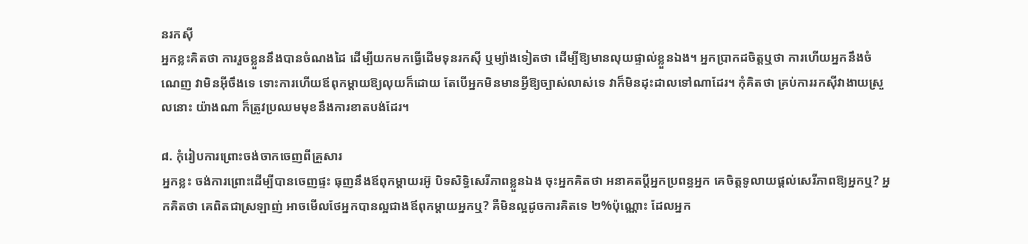នរកស៊ី
អ្នកខ្លះគិតថា ការរួចខ្លួននឹងបានចំណងដៃ ដើម្បីយកមកធ្វើដើមទុនរកស៊ី ឬម្យ៉ាងទៀតថា ដើម្បីឱ្យមានលុយផ្ទាល់ខ្លួនឯង។ អ្នកប្រាកដចិត្តឬថា ការហើយអ្នកនឹងចំណេញ វាមិនអ៊ីចឹងទេ ទោះការហើយឪពុកម្ដាយឱ្យលុយក៏ដោយ តែបើអ្នកមិនមានអ្វីឱ្យច្បាស់លាស់ទេ វាក៏មិនដុះដាលទៅណាដែរ។ កុំគិតថា គ្រប់ការរកស៊ីវាងាយស្រួលនោះ យ៉ាងណា ក៏ត្រូវប្រឈមមុខនឹងការខាតបង់ដែរ។

៨. កុំរៀបការព្រោះចង់ចាកចេញពីគ្រួសារ
អ្នកខ្លះ ចង់ការព្រោះដើម្បីបានចេញផ្ទះ ធុញនឹងឪពុកម្ដាយរអ៊ូ បិទសិទ្ធិសេរីភាពខ្លួនឯង ចុះអ្នកគិតថា អនាគតប្ដីអ្នកប្រពន្ធអ្នក គេចិត្តទូលាយផ្ដល់សេរីភាពឱ្យអ្នកឬ? អ្នកគិតថា គេពិតជាស្រឡាញ់ អាចមើលថែអ្នកបានល្អជាងឪពុកម្ដាយអ្នកឬ? គឺមិនល្អដូចការគិតទេ ២%ប៉ុណ្ណេាះ ដែលអ្នក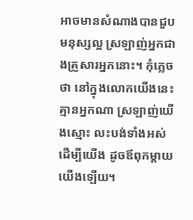អាចមានសំណាងបានជួបមនុស្សល្អ ស្រឡាញ់អ្នកជាងគ្រួសារអ្នកនោះ។ កុំភ្លេចថា នៅក្នុងលោកយើងនេះ គ្មានអ្នកណា ស្រឡាញ់យើងស្មោះ លះបង់ទាំងអស់ដើម្បីយើង ដូចឪពុកម្ដាយយើងឡើយ។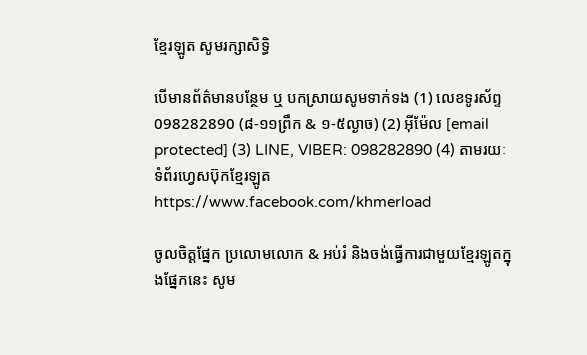ខ្មែរឡូត សូមរក្សាសិទ្ធិ

បើមានព័ត៌មានបន្ថែម ឬ បកស្រាយសូមទាក់ទង (1) លេខទូរស័ព្ទ 098282890 (៨-១១ព្រឹក & ១-៥ល្ងាច) (2) អ៊ីម៉ែល [email protected] (3) LINE, VIBER: 098282890 (4) តាមរយៈទំព័រហ្វេសប៊ុកខ្មែរឡូត https://www.facebook.com/khmerload

ចូលចិត្តផ្នែក ប្រលោមលោក & អប់រំ និងចង់ធ្វើការជាមួយខ្មែរឡូតក្នុងផ្នែកនេះ សូម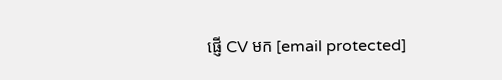ផ្ញើ CV មក [email protected]